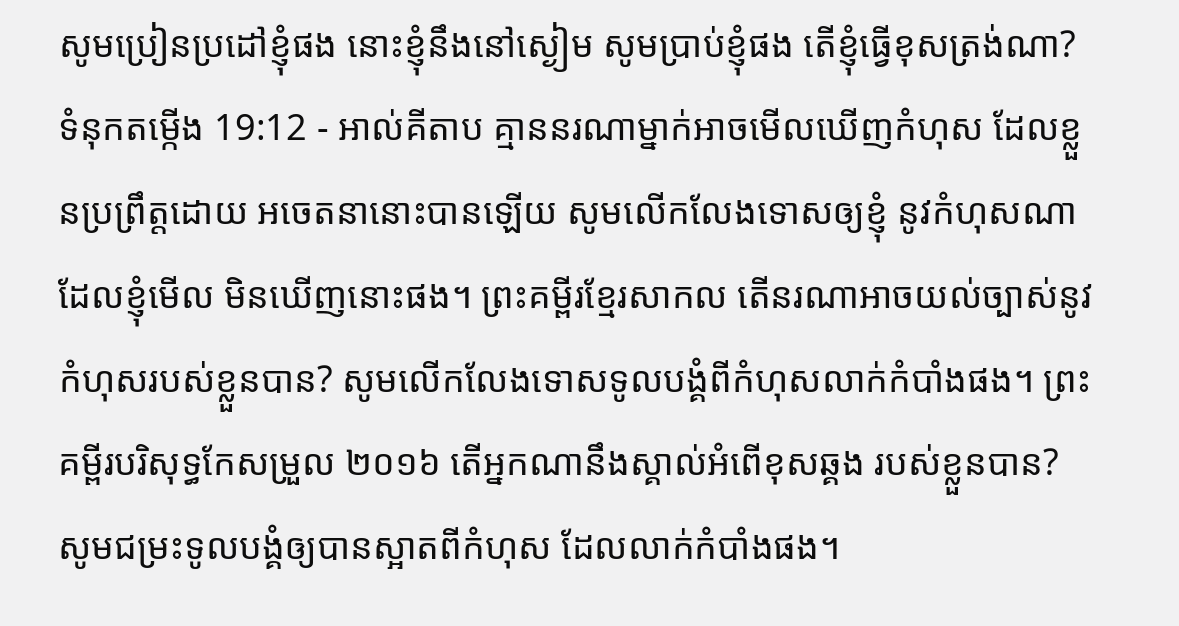សូមប្រៀនប្រដៅខ្ញុំផង នោះខ្ញុំនឹងនៅស្ងៀម សូមប្រាប់ខ្ញុំផង តើខ្ញុំធ្វើខុសត្រង់ណា?
ទំនុកតម្កើង 19:12 - អាល់គីតាប គ្មាននរណាម្នាក់អាចមើលឃើញកំហុស ដែលខ្លួនប្រព្រឹត្តដោយ អចេតនានោះបានឡើយ សូមលើកលែងទោសឲ្យខ្ញុំ នូវកំហុសណាដែលខ្ញុំមើល មិនឃើញនោះផង។ ព្រះគម្ពីរខ្មែរសាកល តើនរណាអាចយល់ច្បាស់នូវកំហុសរបស់ខ្លួនបាន? សូមលើកលែងទោសទូលបង្គំពីកំហុសលាក់កំបាំងផង។ ព្រះគម្ពីរបរិសុទ្ធកែសម្រួល ២០១៦ តើអ្នកណានឹងស្គាល់អំពើខុសឆ្គង របស់ខ្លួនបាន? សូមជម្រះទូលបង្គំឲ្យបានស្អាតពីកំហុស ដែលលាក់កំបាំងផង។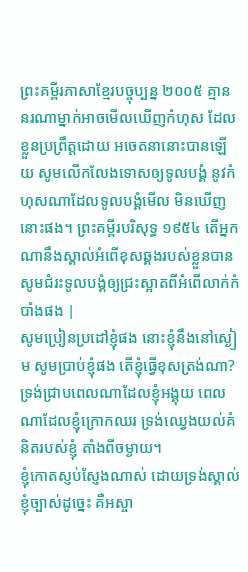ព្រះគម្ពីរភាសាខ្មែរបច្ចុប្បន្ន ២០០៥ គ្មាននរណាម្នាក់អាចមើលឃើញកំហុស ដែលខ្លួនប្រព្រឹត្តដោយ អចេតនានោះបានឡើយ សូមលើកលែងទោសឲ្យទូលបង្គំ នូវកំហុសណាដែលទូលបង្គំមើល មិនឃើញនោះផង។ ព្រះគម្ពីរបរិសុទ្ធ ១៩៥៤ តើអ្នកណានឹងស្គាល់អំពើខុសឆ្គងរបស់ខ្លួនបាន សូមជំរះទូលបង្គំឲ្យជ្រះស្អាតពីអំពើលាក់កំបាំងផង |
សូមប្រៀនប្រដៅខ្ញុំផង នោះខ្ញុំនឹងនៅស្ងៀម សូមប្រាប់ខ្ញុំផង តើខ្ញុំធ្វើខុសត្រង់ណា?
ទ្រង់ជ្រាបពេលណាដែលខ្ញុំអង្គុយ ពេលណាដែលខ្ញុំក្រោកឈរ ទ្រង់ឈ្វេងយល់គំនិតរបស់ខ្ញុំ តាំងពីចម្ងាយ។
ខ្ញុំកោតស្ញប់ស្ញែងណាស់ ដោយទ្រង់ស្គាល់ខ្ញុំច្បាស់ដូច្នេះ គឺអស្ចា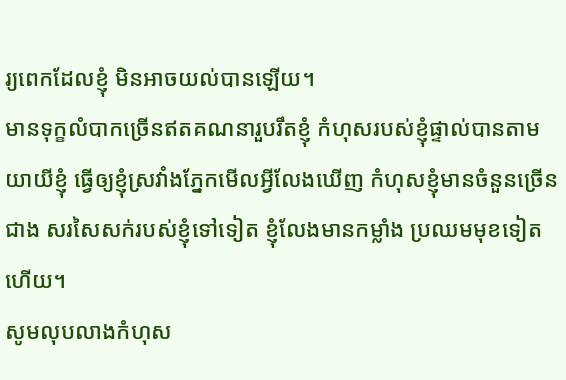រ្យពេកដែលខ្ញុំ មិនអាចយល់បានឡើយ។
មានទុក្ខលំបាកច្រើនឥតគណនារួបរឹតខ្ញុំ កំហុសរបស់ខ្ញុំផ្ទាល់បានតាមយាយីខ្ញុំ ធ្វើឲ្យខ្ញុំស្រវាំងភ្នែកមើលអ្វីលែងឃើញ កំហុសខ្ញុំមានចំនួនច្រើនជាង សរសៃសក់របស់ខ្ញុំទៅទៀត ខ្ញុំលែងមានកម្លាំង ប្រឈមមុខទៀតហើយ។
សូមលុបលាងកំហុស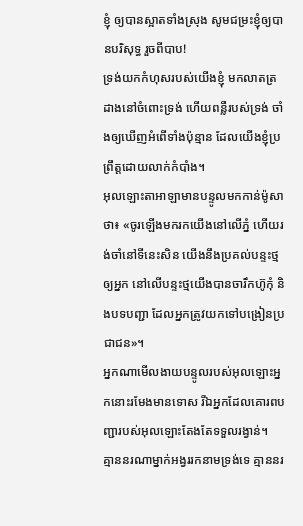ខ្ញុំ ឲ្យបានស្អាតទាំងស្រុង សូមជម្រះខ្ញុំឲ្យបានបរិសុទ្ធ រួចពីបាប!
ទ្រង់យកកំហុសរបស់យើងខ្ញុំ មកលាតត្រដាងនៅចំពោះទ្រង់ ហើយពន្លឺរបស់ទ្រង់ ចាំងឲ្យឃើញអំពើទាំងប៉ុន្មាន ដែលយើងខ្ញុំប្រព្រឹត្តដោយលាក់កំបាំង។
អុលឡោះតាអាឡាមានបន្ទូលមកកាន់ម៉ូសាថា៖ «ចូរឡើងមករកយើងនៅលើភ្នំ ហើយរង់ចាំនៅទីនេះសិន យើងនឹងប្រគល់បន្ទះថ្មឲ្យអ្នក នៅលើបន្ទះថ្មយើងបានចារឹកហ៊ូកុំ និងបទបញ្ជា ដែលអ្នកត្រូវយកទៅបង្រៀនប្រជាជន»។
អ្នកណាមើលងាយបន្ទូលរបស់អុលឡោះអ្នកនោះរមែងមានទោស រីឯអ្នកដែលគោរពបញ្ជារបស់អុលឡោះតែងតែទទួលរង្វាន់។
គ្មាននរណាម្នាក់អង្វររកនាមទ្រង់ទេ គ្មាននរ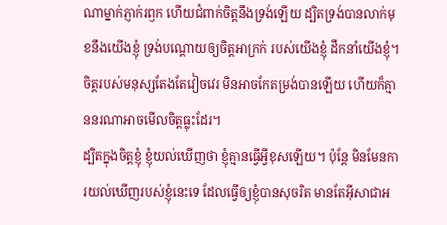ណាម្នាក់ភ្ញាក់រឭក ហើយជំពាក់ចិត្តនឹងទ្រង់ឡើយ ដ្បិតទ្រង់បានលាក់មុខនឹងយើងខ្ញុំ ទ្រង់បណ្ដោយឲ្យចិត្តអាក្រក់ របស់យើងខ្ញុំ ដឹកនាំយើងខ្ញុំ។
ចិត្តរបស់មនុស្សតែងតែវៀចវេរ មិនអាចកែតម្រង់បានឡើយ ហើយក៏គ្មាននរណាអាចមើលចិត្តធ្លុះដែរ។
ដ្បិតក្នុងចិត្ដខ្ញុំ ខ្ញុំយល់ឃើញថា ខ្ញុំគ្មានធ្វើអ្វីខុសឡើយ។ ប៉ុន្ដែ មិនមែនការយល់ឃើញរបស់ខ្ញុំនេះទេ ដែលធ្វើឲ្យខ្ញុំបានសុចរិត មានតែអ៊ីសាជាអ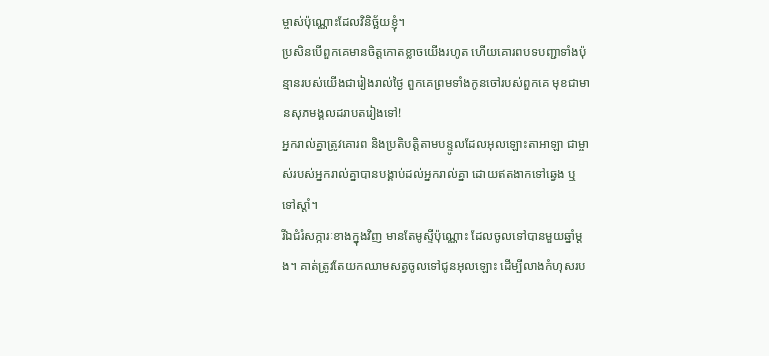ម្ចាស់ប៉ុណ្ណោះដែលវិនិច្ឆ័យខ្ញុំ។
ប្រសិនបើពួកគេមានចិត្តកោតខ្លាចយើងរហូត ហើយគោរពបទបញ្ជាទាំងប៉ុន្មានរបស់យើងជារៀងរាល់ថ្ងៃ ពួកគេព្រមទាំងកូនចៅរបស់ពួកគេ មុខជាមានសុភមង្គលដរាបតរៀងទៅ!
អ្នករាល់គ្នាត្រូវគោរព និងប្រតិបត្តិតាមបន្ទូលដែលអុលឡោះតាអាឡា ជាម្ចាស់របស់អ្នករាល់គ្នាបានបង្គាប់ដល់អ្នករាល់គ្នា ដោយឥតងាកទៅឆ្វេង ឬទៅស្តាំ។
រីឯជំរំសក្ការៈខាងក្នុងវិញ មានតែមូស្ទីប៉ុណ្ណោះ ដែលចូលទៅបានមួយឆ្នាំម្ដង។ គាត់ត្រូវតែយកឈាមសត្វចូលទៅជូនអុលឡោះ ដើម្បីលាងកំហុសរប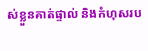ស់ខ្លួនគាត់ផ្ទាល់ និងកំហុសរប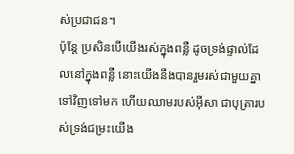ស់ប្រជាជន។
ប៉ុន្ដែ ប្រសិនបើយើងរស់ក្នុងពន្លឺ ដូចទ្រង់ផ្ទាល់ដែលនៅក្នុងពន្លឺ នោះយើងនឹងបានរួមរស់ជាមួយគ្នាទៅវិញទៅមក ហើយឈាមរបស់អ៊ីសា ជាបុត្រារបស់ទ្រង់ជម្រះយើង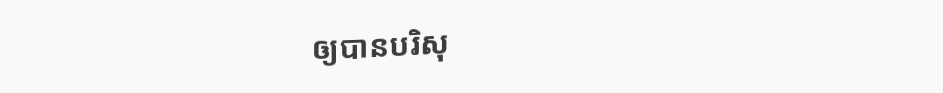ឲ្យបានបរិសុ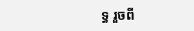ទ្ធ រួចពី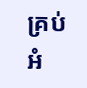គ្រប់អំ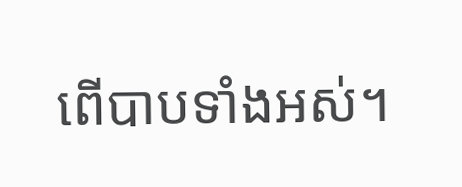ពើបាបទាំងអស់។